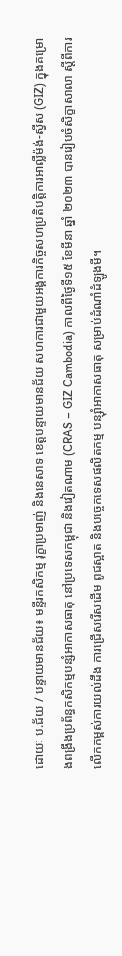ដោយៈ ប.ជ័យ / បន្ទាយមានជ័យ៖ មន្ទីរកសិកម្ម រុក្ខាប្រមាញ់ និងនេសាទ ខេត្តបន្ទាយមានជ័យ សហការជាមួយអង្គការកិច្ចសហប្រតិបត្តិការអាល្លឺម៉ង់-ស្វីស (GIZ) ក្នុងគម្រោងពង្រឹងប្រព័ន្ធកសិកម្មបន្សំអាកាសធាតុ នៅប្រទេសកម្ពុជា និងវៀតណាម (CRAS – GIZ Cambodia) កាលពីថ្ងៃទី១៥ ខែមីនា ឆ្នាំ ២០២៣ បានរៀបចំសិក្ខាសាលា ស្តីពីការលើកកម្ពស់ការយល់ដឹង ការជ្រើសរើសដើម ពូជស្អាត និងបច្ចេកទេសផលិតកម្ម បន្ស៊ាំអាកាសធាតុ សម្រាប់ដំណាំដំឡូងមី។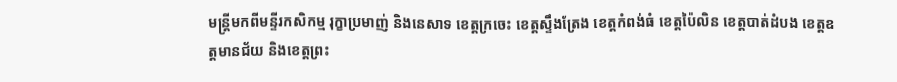មន្ត្រីមកពីមន្ទីរកសិកម្ម រុក្ខាប្រមាញ់ និងនេសាទ ខេត្តក្រចេះ ខេត្តស្ទឹងត្រែង ខេត្តកំពង់ធំ ខេត្តប៉ៃលិន ខេត្តបាត់ដំបង ខេត្តឧត្តមានជ័យ និងខេត្តព្រះ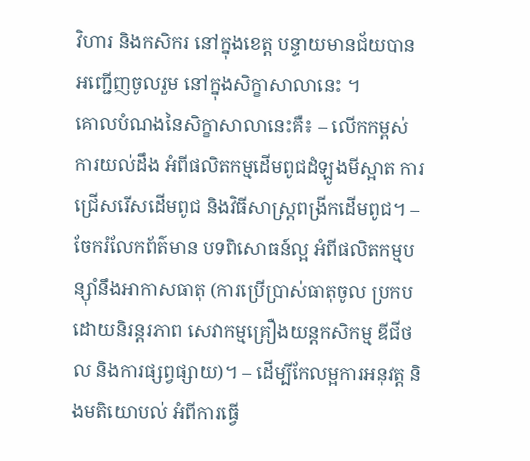វិហារ និងកសិករ នៅក្នុងខេត្ត បន្ទាយមានជ័យបានអញ្ជើញចូលរួម នៅក្នុងសិក្ខាសាលានេះ ។
គោលបំណងនៃសិក្ខាសាលានេះគឺ៖ – លើកកម្ពស់ការយល់ដឹង អំពីផលិតកម្មដើមពូជដំឡូងមីស្អាត ការជ្រើសរើសដើមពូជ និងវិធីសាស្ត្រពង្រីកដើមពូជ។ – ចែករំលែកព័ត៌មាន បទពិសោធន៍ល្អ អំពីផលិតកម្មបន្ស៊ាំនឹងអាកាសធាតុ (ការប្រើប្រាស់ធាតុចូល ប្រកបដោយនិរន្តរភាព សេវាកម្មគ្រឿងយន្តកសិកម្ម ឌីជីថល និងការផ្សព្វផ្សាយ)។ – ដើម្បីកែលម្អការអនុវត្ត និងមតិយោបល់ អំពីការធ្វើ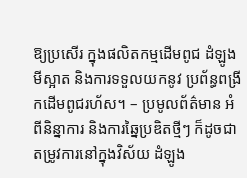ឱ្យប្រសើរ ក្នុងផលិតកម្មដើមពូជ ដំឡូងមីស្អាត និងការទទួលយកនូវ ប្រព័ន្ធពង្រីកដើមពូជរហ័ស។ – ប្រមូលព័ត៌មាន អំពីនិន្នាការ និងការឆ្នៃប្រឌិតថ្មីៗ ក៏ដូចជា តម្រូវការនៅក្នុងវិស័យ ដំឡូង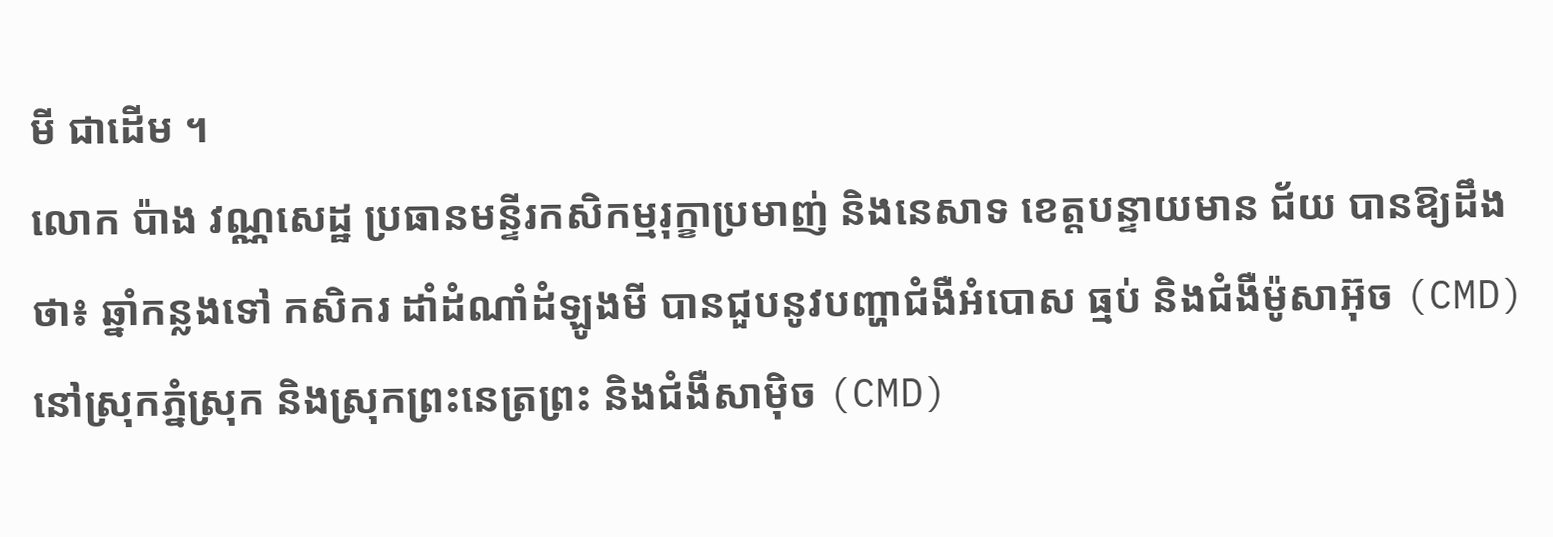មី ជាដើម ។
លោក ប៉ាង វណ្ណសេដ្ឋ ប្រធានមន្ទីរកសិកម្មរុក្ខាប្រមាញ់ និងនេសាទ ខេត្តបន្ទាយមាន ជ័យ បានឱ្យដឹងថា៖ ឆ្នាំកន្លងទៅ កសិករ ដាំដំណាំដំឡូងមី បានជួបនូវបញ្ហាជំងឺអំបោស ធ្មប់ និងជំងឺម៉ូសាអ៊ុច (CMD) នៅស្រុកភ្នំស្រុក និងស្រុកព្រះនេត្រព្រះ និងជំងឺសាម៉ិច (CMD)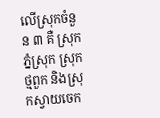លើស្រុកចំនួន ៣ គឺ ស្រុកភ្នំស្រុក ស្រុកថ្មពួក និងស្រុកស្វាយចេក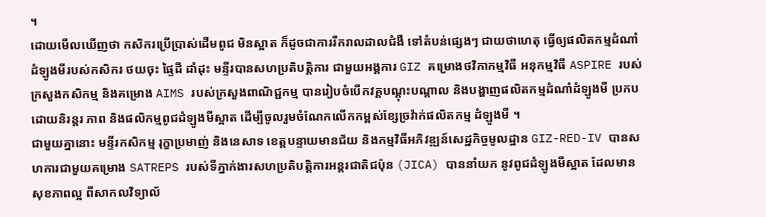។
ដោយមើលឃើញថា កសិករប្រើប្រាស់ដើមពូជ មិនស្អាត ក៏ដូចជាការរីករាលដាលជំងឺ ទៅតំបន់ផ្សេងៗ ជាយថាហេតុ ធ្វើឲ្យផលិតកម្មដំណាំដំឡូងមីរបស់កសិករ ថយចុះ ផ្ទៃដី ដាំដុះ មន្ទីរបានសហប្រតិបត្តិការ ជាមួយអង្គការ GIZ គម្រោងថវិកាកម្មវិធី អនុកម្មវិធី ASPIRE របស់ក្រសួងកសិកម្ម និងគម្រោង AIMS របស់ក្រសួងពាណិជ្ជកម្ម បានរៀបចំបើកវគ្គបណ្តុះបណ្តាល និងបង្ហាញផលិតកម្មដំណាំដំឡូងមី ប្រកបដោយនិរន្តរ ភាព និងផលិកម្មពូជដំឡូងមីស្អាត ដើម្បីចូលរួមចំណែកលើកកម្ពស់ខ្សែច្រវ៉ាក់ផលិតកម្ម ដំឡូងមី ។
ជាមួយគ្នានោះ មន្ទីរកសិកម្ម រុក្ខាប្រមាញ់ និងនេសាទ ខេត្តបន្ទាយមានជ័យ និងកម្មវិធីអភិវឌ្ឍន៍សេដ្ឋកិច្ចមូលដ្ឋាន GIZ-RED-IV បានសហការជាមួយគម្រោង SATREPS របស់ទីភ្នាក់ងារសហប្រតិបត្តិការអន្តរជាតិជប៉ុន (JICA) បាននាំយក នូវពូជដំឡូងមីស្អាត ដែលមានសុខភាពល្អ ពីសាកលវិទ្យាល័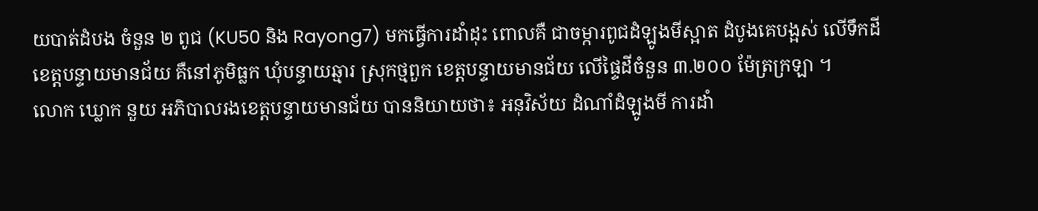យបាត់ដំបង ចំនួន ២ ពូជ (KU50 និង Rayong7) មកធ្វើការដាំដុះ ពោលគឺ ជាចម្ការពូជដំឡូងមីស្អាត ដំបូងគេបង្អស់ លើទឹកដីខេត្តបន្ទាយមានជ័យ គឺនៅភូមិធ្លក ឃុំបន្ទាយឆ្មារ ស្រុកថ្មពួក ខេត្តបន្ទាយមានជ័យ លើផ្ទៃដីចំនួន ៣.២០០ ម៉ែត្រក្រឡា ។
លោក ឃ្លោក នួយ អភិបាលរងខេត្តបន្ទាយមានជ័យ បាននិយាយថា៖ អនុវិស័យ ដំណាំដំឡូងមី ការដាំ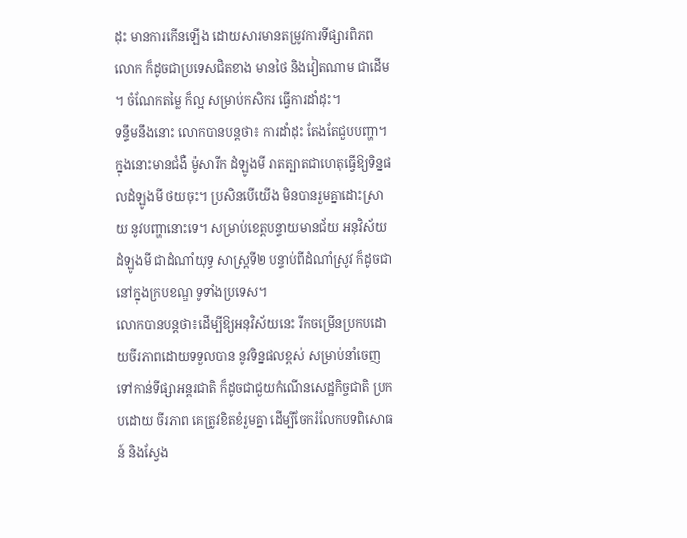ដុះ មានការកើនឡើង ដោយសារមានតម្រូវការទីផ្សារពិភពលោក ក៏ដូចជាប្រទេសជិតខាង មានថៃ និងវៀតណាម ជាដើម ។ ចំណែកតម្លៃ ក៏ល្អ សម្រាប់កសិករ ធ្វើការដាំដុះ។
ទន្ទឹមនឹងនោះ លោកបានបន្តថា៖ ការដាំដុះ តែងតែជួបបញ្ហា។ ក្នុងនោះមានជំងឺ ម៉ូសារីក ដំឡូងមី រាតត្បាតជាហេតុធ្វើឱ្យទិន្នផលដំឡូងមី ថយចុះ។ ប្រសិនបើយើង មិនបានរួមគ្នាដោះស្រាយ នូវបញ្ហានោះទេ។ សម្រាប់ខេត្តបន្ទាយមានជ័យ អនុវិស័យ ដំឡូងមី ជាដំណាំយុទ្ធ សាស្ត្រទី២ បន្ទាប់ពីដំណាំស្រូវ ក៏ដូចជានៅក្នុងក្របខណ្ឌ ទូទាំងប្រទេស។
លោកបានបន្តថា៖ដើម្បីឱ្យអនុវិស័យនេះ រីកចម្រើនប្រកបដោយចីរភាពដោយទទួលបាន នូវទិន្នផលខ្ពស់ សម្រាប់នាំចេញទៅកាន់ទីផ្សាអន្តរជាតិ ក៏ដូចជាជួយកំណើនសេដ្ឋកិច្ចជាតិ ប្រកបដោយ ចីរភាព គេត្រូវខិតខំរួមគ្នា ដើម្បីចែករំលែកបទពិសោធន៍ និងស្វែង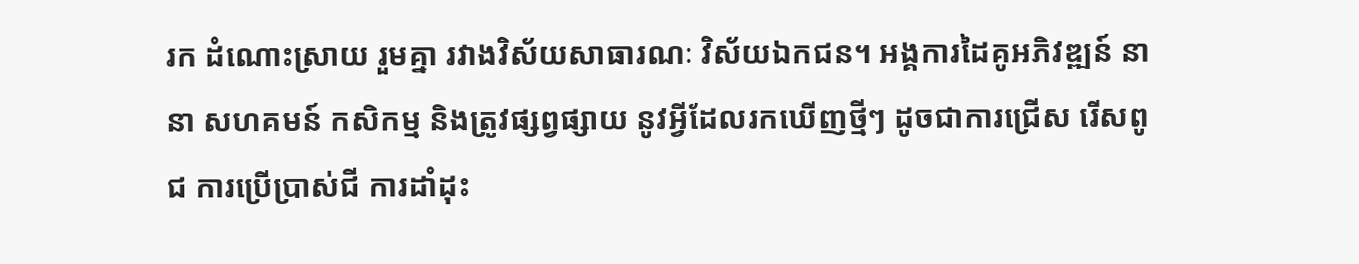រក ដំណោះស្រាយ រួមគ្នា រវាងវិស័យសាធារណៈ វិស័យឯកជន។ អង្គការដៃគូអភិវឌ្ឍន៍ នានា សហគមន៍ កសិកម្ម និងត្រូវផ្សព្វផ្សាយ នូវអ្វីដែលរកឃើញថ្មីៗ ដូចជាការជ្រើស រើសពូជ ការប្រេីប្រាស់ជី ការដាំដុះ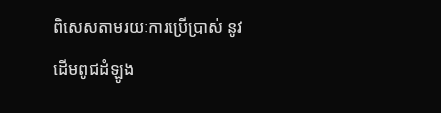ពិសេសតាមរយៈការប្រើប្រាស់ នូវដើមពូជដំឡូង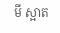មី ស្អាត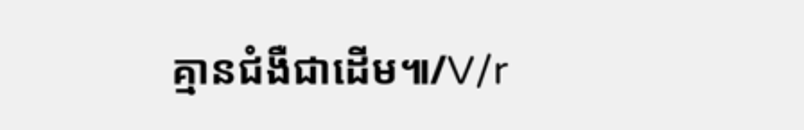គ្មានជំងឺជាដើម៕/V/r